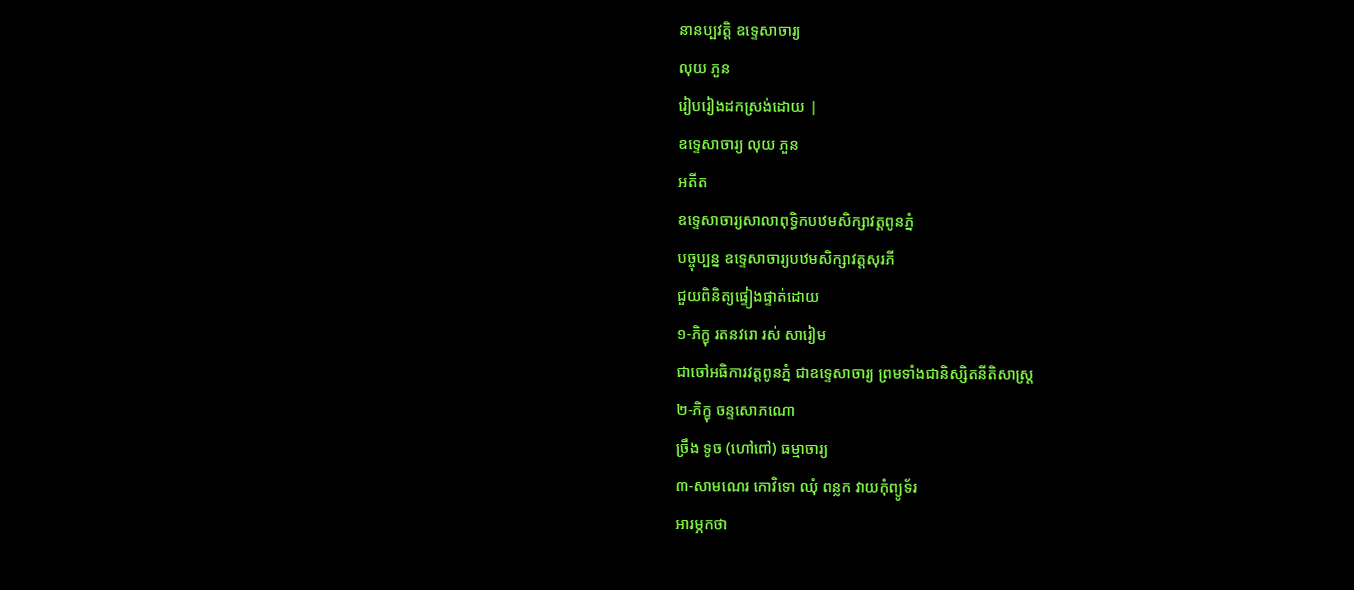នានប្បវត្តិ ឧទ្ទេសាចារ្យ
លុយ ភួន
រៀបរៀងដកស្រង់ដោយ |
ឧទ្ទេសាចារ្យ លុយ ភួន
អតីត
ឧទ្ទេសាចារ្យសាលាពុទ្ធិកបឋមសិក្សាវត្តពូនភ្នំ
បច្ចុប្បន្ន ឧទ្ទេសាចារ្យបឋមសិក្សាវត្តសុរភី
ជួយពិនិត្យផ្ទៀងផ្ទាត់ដោយ
១-ភិក្ខុ រតនវរោ រស់ សារៀម
ជាចៅអធិការវត្តពូនភ្នំ ជាឧទ្ទេសាចារ្យ ព្រមទាំងជានិស្សិតនីតិសាស្ត្រ
២-ភិក្ខុ ចន្ទសោភណោ
ច្រឹង ទូច (ហៅពៅ) ធម្មាចារ្យ
៣-សាមណេរ កោវិទោ ឈុំ ពន្លក វាយកុំព្យូទ័រ
អារម្ភកថា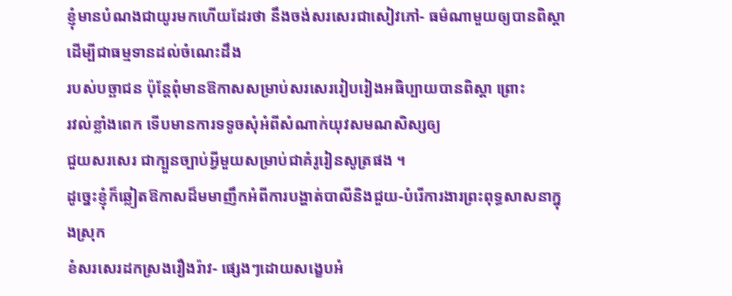ខ្ញុំមានបំណងជាយូរមកហើយដែរថា នឹងចង់សរសេរជាសៀវភៅ- ធម៌ណាមួយឲ្យបានពិស្ដា ដើម្បីជាធម្មទានដល់ចំណេះដឹង
របស់បច្ឆាជន ប៉ុន្តែពុំមានឱកាសសម្រាប់សរសេររៀបរៀងអធិប្បាយបានពិស្ដា ព្រោះ
រវល់ខ្លាំងពេក ទើបមានការទទូចសុំអំពីសំណាក់យុវសមណសិស្សឲ្យ
ជួយសរសេរ ជាក្បួនច្បាប់អ្វីមួយសម្រាប់ជាគំរូរៀនសូត្រផង ។
ដូច្នេះខ្ញុំក៏ឆ្លៀតឱកាសដ៏មមាញឹកអំពីការបង្ហាត់បាលីនិងជួយ-បំរើការងារព្រះពុទ្ធសាសនាក្នុងស្រុក
ខំសរសេរដកស្រងរឿងរ៉ាវ- ផ្សេងៗដោយសង្ខេបអំ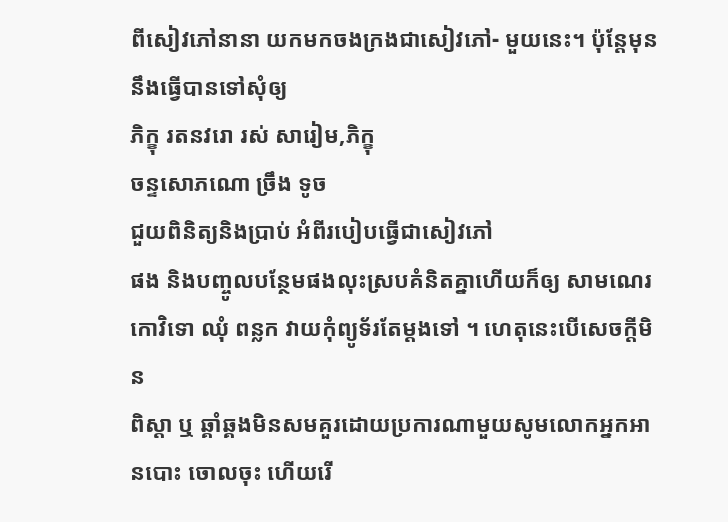ពីសៀវភៅនានា យកមកចងក្រងជាសៀវភៅ- មួយនេះ។ ប៉ុន្តែមុននឹងធ្វើបានទៅសុំឲ្យ
ភិក្ខុ រតនវរោ រស់ សារៀម,ភិក្ខុ
ចន្ទសោភណោ ច្រឹង ទូច
ជួយពិនិត្យនិងបា្រប់ អំពីរបៀបធ្វើជាសៀវភៅ
ផង និងបញ្ចូលបន្ថែមផងលុះស្របគំនិតគ្នាហើយក៏ឲ្យ សាមណេរ កោវិទោ ឈុំ ពន្លក វាយកុំព្យូទ័រតែម្ដងទៅ ។ ហេតុនេះបើសេចក្តីមិន
ពិស្ដា ឬ ឆ្គាំឆ្គងមិនសមគួរដោយប្រការណាមួយសូមលោកអ្នកអានបោះ ចោលចុះ ហើយរើ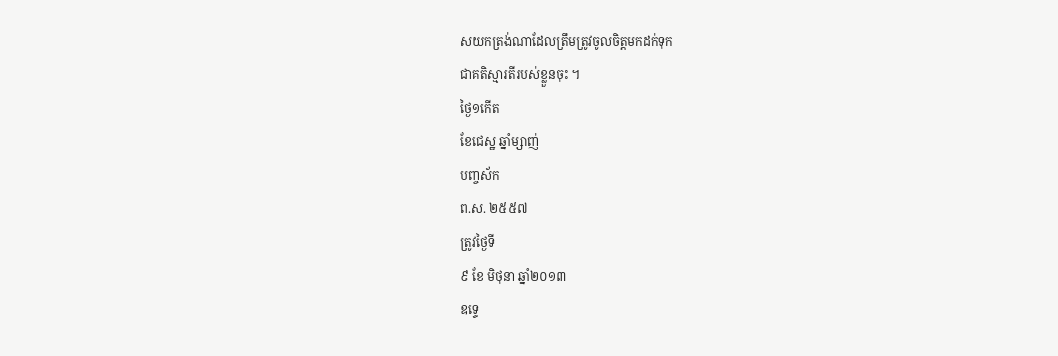សយកត្រង់ណាដែលត្រឹមត្រូវចូលចិត្តមកដក់ទុក
ជាគតិស្មារតីរបស់ខ្លួនចុះ ។
ថ្ងៃ១កើត
ខែជេស្ឋ ឆ្នាំម្សាញ់
បញ្ចស័ក
ព.ស. ២៥៥៧
ត្រូវថ្ងៃទី
៩ ខែ មិថុនា ឆ្នាំ២០១៣
ឧទ្ទេ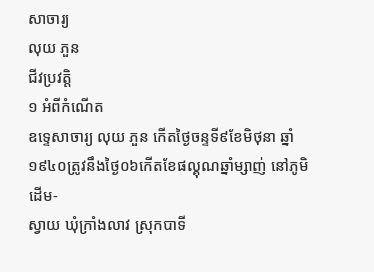សាចារ្យ
លុយ ភួន
ជីវប្រវត្តិ
១ អំពីកំណើត
ឧទ្ទេសាចារ្យ លុយ ភួន កើតថ្ងៃចន្ទទី៩ខែមិថុនា ឆ្នាំ១៩៤០ត្រូវនឹងថ្ងៃ០៦កើតខែផល្គុណឆ្នាំម្សាញ់ នៅភូមិដើម-
ស្វាយ ឃុំក្រាំងលាវ ស្រុកបាទី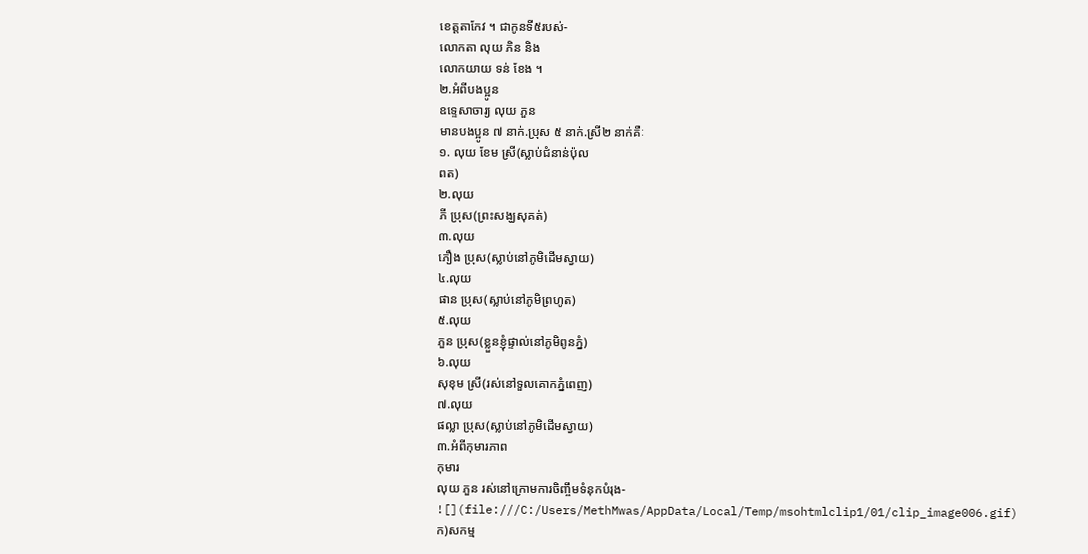ខេត្តតាកែវ ។ ជាកូនទី៥របស់-
លោកតា លុយ ភិន និង
លោកយាយ ទន់ ខែង ។
២.អំពីបងប្អូន
ឧទ្ទេសាចារ្យ លុយ ភួន
មានបងប្អូន ៧ នាក់.ប្រុស ៥ នាក់.ស្រី២ នាក់គឺៈ
១. លុយ ខែម ស្រី(ស្លាប់ជំនាន់ប៉ុល
ពត)
២.លុយ
ភី ប្រុស(ព្រះសង្ឃសុគត់)
៣.លុយ
ភឿង ប្រុស(ស្លាប់នៅភូមិដើមស្វាយ)
៤.លុយ
ផាន ប្រុស(ស្លាប់នៅភូមិព្រហូត)
៥.លុយ
ភួន ប្រុស(ខ្លួនខ្ញុំផ្ទាល់នៅភូមិពូនភ្នំ)
៦.លុយ
សុខុម ស្រី(រស់នៅទួលគោកភ្នំពេញ)
៧.លុយ
ផល្លា ប្រុស(ស្លាប់នៅភូមិដើមស្វាយ)
៣.អំពីកុមារភាព
កុមារ
លុយ ភួន រស់នៅក្រោមការចិញ្ចឹមទំនុកបំរុង-
![](file:///C:/Users/MethMwas/AppData/Local/Temp/msohtmlclip1/01/clip_image006.gif)
ក)សកម្ម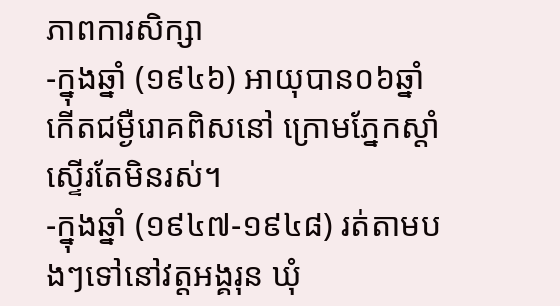ភាពការសិក្សា
-ក្នុងឆ្នាំ (១៩៤៦) អាយុបាន០៦ឆ្នាំកើតជម្ងឺរោគពិសនៅ ក្រោមភ្នែកស្ដាំស្ទើរតែមិនរស់។
-ក្នុងឆ្នាំ (១៩៤៧-១៩៤៨) រត់តាមបងៗទៅនៅវត្តអង្គរុន ឃុំ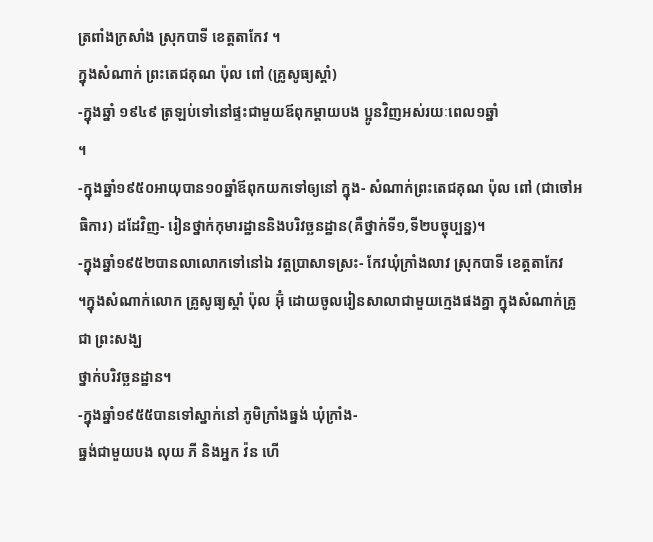ត្រពាំងក្រសាំង ស្រុកបាទី ខេត្តតាកែវ ។
ក្នុងសំណាក់ ព្រះតេជគុណ ប៉ុល ពៅ (គ្រូសូធ្យស្ដាំ)
-ក្នុងឆ្នាំ ១៩៤៩ ត្រឡប់ទៅនៅផ្ទះជាមួយឪពុកម្ដាយបង ប្អូនវិញអស់រយៈពេល១ឆ្នាំ
។
-ក្នុងឆ្នាំ១៩៥០អាយុបាន១០ឆ្នាំឪពុកយកទៅឲ្យនៅ ក្នុង- សំណាក់ព្រះតេជគុណ ប៉ុល ពៅ (ជាចៅអធិការ) ដដែវិញ- រៀនថ្នាក់កុមារដ្ឋាននិងបរិវច្ឆនដ្ឋាន(គឺថ្នាក់ទី១,ទី២បច្ចុប្បន្ន)។
-ក្នុងឆ្នាំ១៩៥២បានលាលោកទៅនៅឯ វត្តប្រាសាទស្រះ- កែវឃុំក្រាំងលាវ ស្រុកបាទី ខេត្តតាកែវ
។ក្នុងសំណាក់លោក គ្រូសូធ្យស្ដាំ ប៉ុល អ៊ុំ ដោយចូលរៀនសាលាជាមួយក្មេងផងគ្នា ក្នុងសំណាក់គ្រូជា ព្រះសង្ឃ
ថ្នាក់បរិវច្ឆនដ្ឋាន។
-ក្នុងឆ្នាំ១៩៥៥បានទៅស្នាក់នៅ ភូមិក្រាំងធ្នង់ ឃុំក្រាំង-
ធ្នង់ជាមួយបង លុយ ភី និងអ្នក វ៉ន ហើ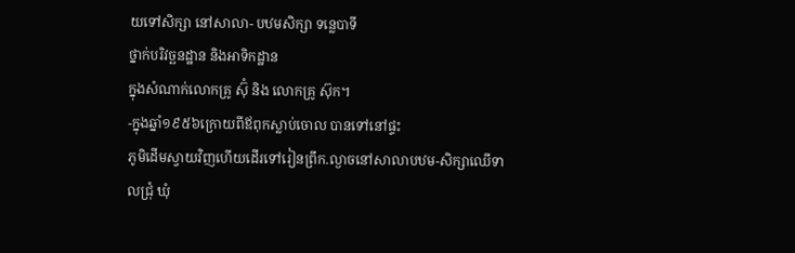យទៅសិក្សា នៅសាលា- បឋមសិក្សា ទន្លេបាទី
ថ្នាក់បរិវច្ឆនដ្ឋាន និងអាទិកដ្ឋាន
ក្នុងសំណាក់លោកគ្រូ ស៊ុំ និង លោកគ្រូ ស៊ុក។
-ក្នុងឆ្នាំ១៩៥៦ក្រោយពីឪពុកស្លាប់ចោល បានទៅនៅផ្ទះ
ភូមិដើមស្វាយវិញហើយដើរទៅរៀនព្រឹក.ល្ងាចនៅសាលាបឋម-សិក្សាឈើទាលជ្រុំ ឃុំ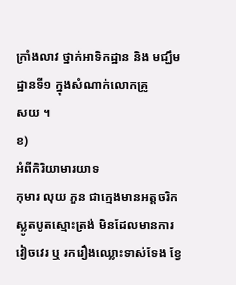ក្រាំងលាវ ថ្នាក់អាទិកដ្ឋាន និង មជ្ឃឹមដ្ឋានទី១ ក្នុងសំណាក់លោកគ្រូ
សយ ។
ខ)
អំពីកិរិយាមារយាទ
កុមារ លុយ ភួន ជាក្មេងមានអត្តចរិកស្លូតបូតស្មោះត្រង់ មិនដែលមានការវៀចវេរ ឬ រករឿងឈ្លោះទាស់ទែង ខ្វែ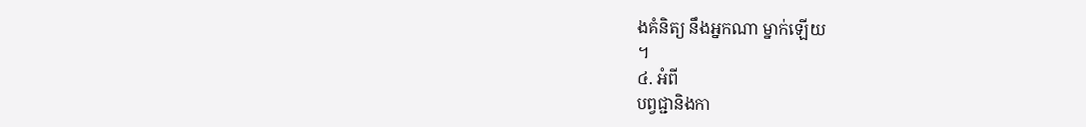ងគំនិត្យ នឹងអ្នកណា ម្នាក់ឡើយ
។
៤. អំពី
បព្វជ្ជានិងកា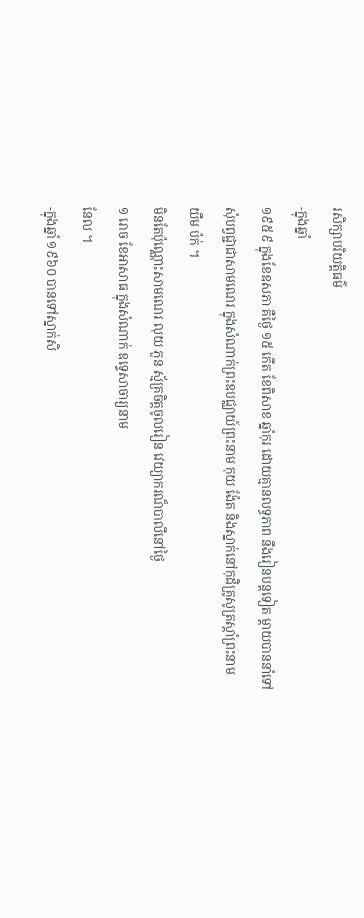រសិក្សាបរិយត្តិធម៌
-ក្នុងឆ្នាំ
១៩៥៩ ក្នុងខែឧសភា គឺថ្ងៃ ១៥ កើត ខែពិសាខ ឆ្នាំកុរ ដោយគ្មានលទ្ធភាព នឹងរៀនបន្តទៀត ម្ដាយបាននាំទៅ សុំបព្វជ្ជាជាសាមណេរ ក្នុងសំណាក់ព្រះឧបជ្ឈាយ៍ព្រះនាម កុយ ង៉ែត និងស្នាក់នៅកុដិគ្រូសូត្រស្តាំព្រះនាម
យឹម ប៉ក់ ។
មិនតែប៉ុណ្ណោះសាមណេរ លុយ ភួន ស្ម័គ្រចិត្តចូលរៀន វេយ្យាករណ៏បាលីនៅថ្ងៃ
១ រោច ខែអាសាធ ក្នុងសំណាក់ ឧទ្ទេសាចារ្យនាម
នែល ។
-ក្នុងឆ្នាំ ១៩៦០ បានទៅស្នាក់សិ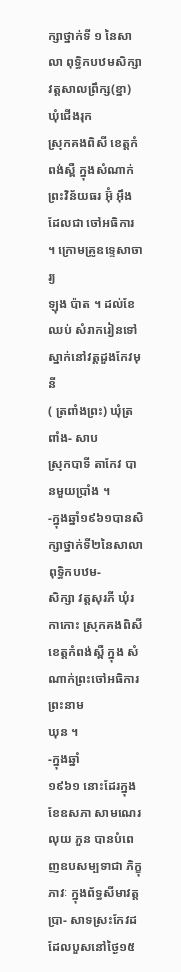ក្សាថ្នាក់ទី ១ នៃសាលា ពុទ្ធិកបឋមសិក្សាវត្តសាលព្រឹក្ស(ខ្នា) ឃុំជើងរុក
ស្រុកគងពិសី ខេត្តកំពង់ស្ពឺ ក្នុងសំណាក់ព្រះវិន័យធរ អ៊ុំ អ៊ឹង ដែលជា ចៅអធិការ ។ ក្រោមគ្រូឧទ្ទេសាចារ្យ
ឡុង ប៉ាត ។ ដល់ខែឈប់ សំរាករៀនទៅស្នាក់នៅវត្តដួងកែវមុនី
( ត្រពាំងព្រះ) ឃុំត្រពាំង- សាប
ស្រុកបាទី តាកែវ បានមួយប្រាំង ។
-ក្នុងឆ្នាំ១៩៦១បានសិក្សាថ្នាក់ទី២នៃសាលាពុទ្ធិកបឋម-
សិក្សា វត្តសុរភី ឃុំរកាកោះ ស្រុកគងពិសី ខេត្តកំពង់ស្ពឺ ក្នុង សំណាក់ព្រះចៅអធិការព្រះនាម
ឃុន ។
-ក្នុងឆ្នាំ
១៩៦១ នោះដែរក្នុងខែឧសភា សាមណេរ លុយ ភួន បានបំពេញឧបសម្បទាជា ភិក្ខុភាវៈ ក្នុងព័ទ្ធសីមាវត្តប្រា- សាទស្រះកែវដដែលបួសនៅថ្ងៃ១៥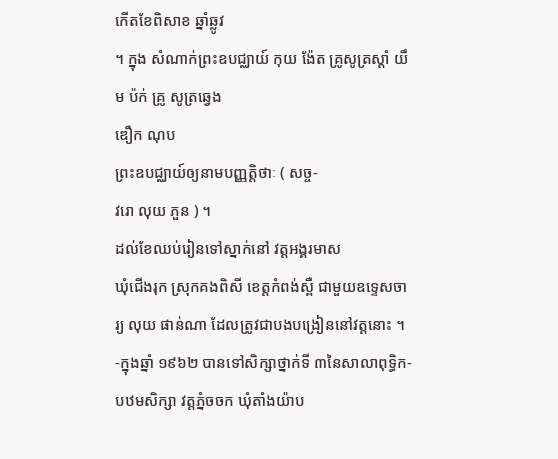កើតខែពិសាខ ឆ្នាំឆ្លូវ
។ ក្នុង សំណាក់ព្រះឧបជ្ឈាយ៍ កុយ ង៉ែត គ្រូសូត្រស្ដាំ យឹម ប៉ក់ គ្រូ សូត្រឆ្វេង
ឌឿក ណុប
ព្រះឧបជ្ឈាយ៍ឲ្យនាមបញ្ញត្តិថាៈ ( សច្ច-
វរោ លុយ ភួន ) ។
ដល់ខែឈប់រៀនទៅស្នាក់នៅ វត្តអង្គរមាស
ឃុំជើងរុក ស្រុកគងពិសី ខេត្តកំពង់ស្ពឺ ជាមួយឧទ្ទេសចារ្យ លុយ ផាន់ណា ដែលត្រូវជាបងបង្រៀននៅវត្តនោះ ។
-ក្នុងឆ្នាំ ១៩៦២ បានទៅសិក្សាថ្នាក់ទី ៣នៃសាលាពុទ្ធិក- បឋមសិក្សា វត្តភ្នំចចក ឃុំតាំងយ៉ាប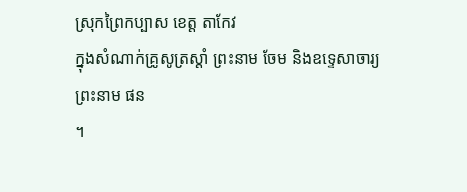ស្រុកព្រៃកប្បាស ខេត្ត តាកែវ
ក្នុងសំណាក់គ្រូសូត្រស្ដាំ ព្រះនាម ចែម និងឧទ្ទេសាចារ្យ ព្រះនាម ផន
។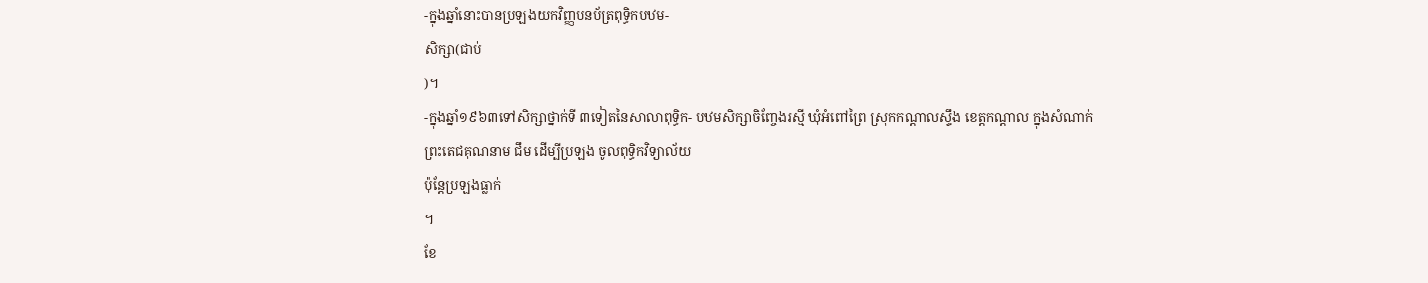-ក្នុងឆ្នាំនោះបានប្រឡងយកវិញ្ញបនប័ត្រពុទ្ធិកបឋម-
សិក្សា(ជាប់
)។
-ក្នុងឆ្នាំ១៩៦៣ទៅសិក្សាថ្នាក់ទី ៣ទៀតនៃសាលាពុទ្ធិក- បឋមសិក្សាចិញ្ចែងរស្មី ឃុំអំពៅព្រៃ ស្រុកកណ្ដាលស្ទឹង ខេត្តកណ្ដាល ក្នុងសំណាក់ព្រះតេជគុណនាម ជឹម ដើម្បីប្រឡង ចូលពុទ្ធិកវិទ្យាល័យ
ប៉ុន្តែប្រឡងធ្លាក់
។
ខែ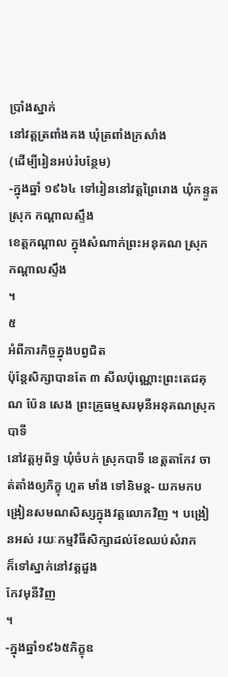ប្រាំងស្នាក់
នៅវត្តត្រពាំងគង ឃុំត្រពាំងក្រសាំង
(ដើម្បីរៀនអប់រំបន្ថែម)
-ក្នុងឆ្នាំ ១៩៦៤ ទៅរៀននៅវត្តព្រៃរោង ឃុំកន្ទួត ស្រុក កណ្ដាលស្ទឹង
ខេត្តកណ្ដាល ក្នុងសំណាក់ព្រះអនុគណ ស្រុក កណ្ដាលស្ទឹង
។
៥
អំពីភារកិច្ចក្នុងបព្វជិត
ប៉ុន្តែសិក្សាបានតែ ៣ សីលប៉ុណ្ណោះព្រះតេជគុណ ប៉ែន សេង ព្រះគ្រូធម្មសរមុនីអនុគណស្រុកបាទី
នៅវត្តអូព័ទ្ធ ឃុំចំបក់ ស្រុកបាទី ខេត្តតាកែវ ចាត់តាំងឲ្យភិក្ខុ ហួត មាំង ទៅនិមន្ត- យកមកបង្រៀនសមណសិស្សក្នុងវត្តលោកវិញ ។ បង្រៀនអស់ រយៈកម្មវិធីសិក្សាដល់ខែឈប់សំរាក
ក៏ទៅស្នាក់នៅវត្តដួង
កែវមុនីវិញ
។
-ក្នុងឆ្នាំ១៩៦៥ភិក្ខុឧ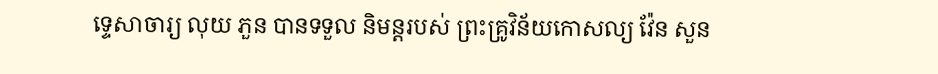ទ្ទេសាចារ្យ លុយ ភួន បានទទួល និមន្តរបស់ ព្រះគ្រូវិន័យកោសល្យ វ៉ែន សួន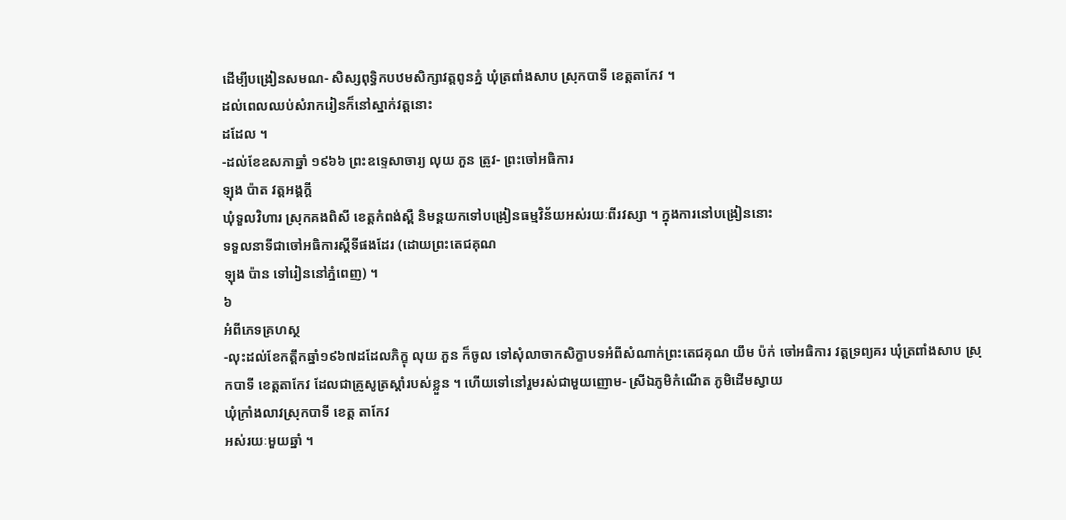ដើម្បីបង្រៀនសមណ- សិស្សពុទ្ធិកបឋមសិក្សាវត្តពូនភ្នំ ឃុំត្រពាំងសាប ស្រុកបាទី ខេត្តតាកែវ ។
ដល់ពេលឈប់សំរាករៀនក៏នៅស្នាក់វត្តនោះ
ដដែល ។
-ដល់ខែឧសភាឆ្នាំ ១៩៦៦ ព្រះឧទ្ទេសាចារ្យ លុយ ភួន ត្រូវ- ព្រះចៅអធិការ
ឡុង ប៉ាត វត្តអង្គក្ដី
ឃុំទួលវិហារ ស្រុកគងពិសី ខេត្តកំពង់ស្ពឺ និមន្តយកទៅបង្រៀនធម្មវិន័យអស់រយៈពីរវស្សា ។ ក្នុងការនៅបង្រៀននោះ
ទទួលនាទីជាចៅអធិការស្ដីទីផងដែរ (ដោយព្រះតេជគុណ
ឡុង ប៉ាន ទៅរៀននៅភ្នំពេញ) ។
៦
អំពីភេទគ្រហស្ថ
-លុះដល់ខែកត្តឹកឆ្នាំ១៩៦៧ដដែលភិក្ខុ លុយ ភួន ក៏ចូល ទៅសុំលាចាកសិក្ខាបទអំពីសំណាក់ព្រះតេជគុណ យឹម ប៉ក់ ចៅអធិការ វត្តទ្រព្យគរ ឃុំត្រពាំងសាប ស្រុកបាទី ខេត្តតាកែវ ដែលជាគ្រូសូត្រស្ដាំរបស់ខ្លួន ។ ហើយទៅនៅរួមរស់ជាមួយញោម- ស្រីឯភូមិកំណើត ភូមិដើមស្វាយ
ឃុំក្រាំងលាវស្រុកបាទី ខេត្ត តាកែវ
អស់រយៈមួយឆ្នាំ ។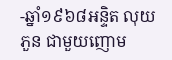-ឆ្នាំ១៩៦៨អន្ទិត លុយ ភួន ជាមួយញោម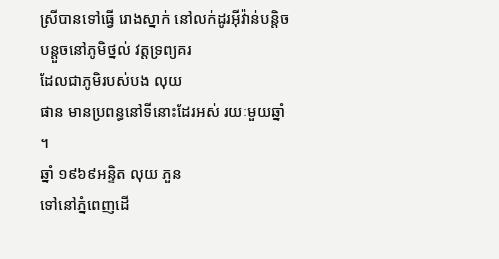ស្រីបានទៅធ្វើ រោងស្នាក់ នៅលក់ដូរអ៊ីវ៉ាន់បន្តិចបន្តួចនៅភូមិថ្នល់ វត្តទ្រព្យគរ
ដែលជាភូមិរបស់បង លុយ
ផាន មានប្រពន្ធនៅទីនោះដែរអស់ រយៈមួយឆ្នាំ
។
ឆ្នាំ ១៩៦៩អន្ទិត លុយ ភួន
ទៅនៅភ្នំពេញដើ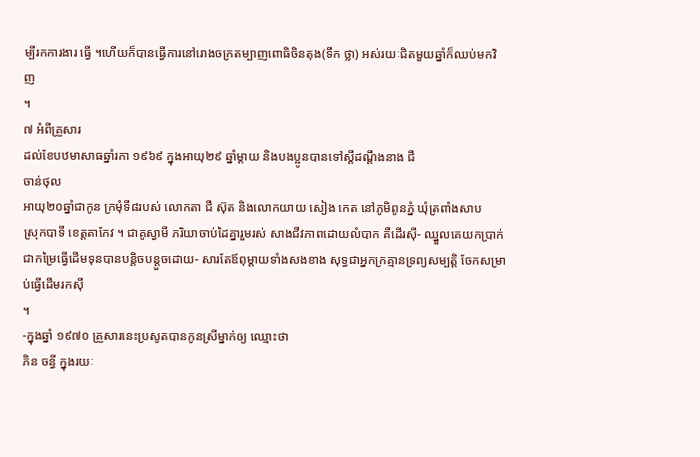ម្បីរកការងារ ធ្វើ ។ហើយក៏បានធ្វើការនៅរោងចក្រតម្បាញពោធិចិនតុង(ទឹក ថ្លា) អស់រយៈជិតមួយឆ្នាំក៏ឈប់មកវិញ
។
៧ អំពីគ្រួសារ
ដល់ខែបឋមាសាធឆ្នាំរកា ១៩៦៩ ក្នុងអាយុ២៩ ឆ្នាំម្ដាយ និងបងប្អូនបានទៅស្ដីដណ្ដឹងនាង ជឺ
ចាន់ថុល
អាយុ២០ឆ្នាំជាកូន ក្រមុំទី៨របស់ លោកតា ជឺ ស៊ុត និងលោកយាយ សៀង កេត នៅភូមិពូនភ្នំ ឃុំត្រពាំងសាប
ស្រុកបាទី ខេត្តតាកែវ ។ ជាគូស្វាមី ភរិយាចាប់ដៃគ្នារួមរស់ សាងជីវភាពដោយលំបាក គឺដើរស៊ី- ឈ្នួលគេយកប្រាក់ជាកម្រៃធ្វើដើមទុនបានបន្តិចបន្តួចដោយ- សារតែឪពុម្ដាយទាំងសងខាង សុទ្ធជាអ្នកក្រគ្មានទ្រព្យសម្បត្តិ ចែកសម្រាប់ធ្វើដើមរកស៊ី
។
-ក្នុងឆ្នាំ ១៩៧០ គ្រួសារនេះប្រសូតបានកូនស្រីម្នាក់ឲ្យ ឈ្មោះថា
ភិន ចន្ធី ក្នុងរយៈ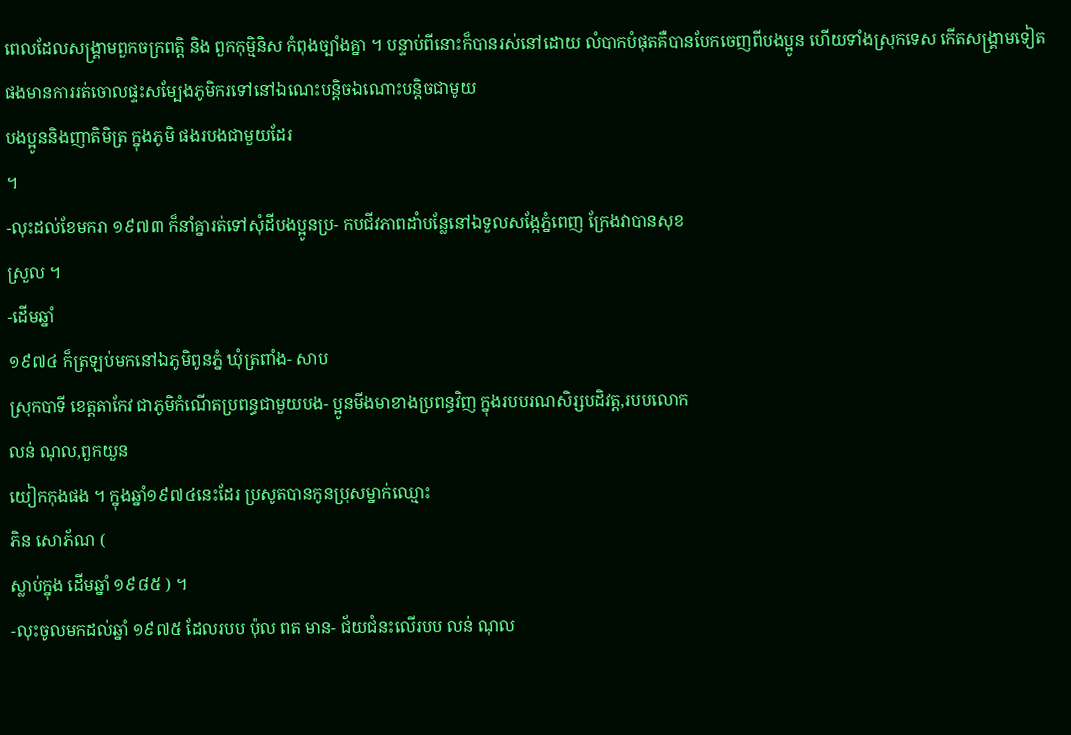ពេលដែលសង្រ្គាមពួកចក្រពត្តិ និង ពួកកុម្មិនិស កំពុងច្បាំងគ្នា ។ បន្ទាប់ពីនោះក៏បានរស់នៅដោយ លំបាកបំផុតគឺបានបែកចេញពីបងប្អូន ហើយទាំងស្រុកទេស កើតសង្រ្គាមទៀតផងមានការរត់ចោលផ្ទះសម្បែងភូមិករទៅនៅឯណេះបន្តិចឯណោះបន្តិចជាមូយ
បងប្អូននិងញាតិមិត្រ ក្នុងភូមិ ផងរបងជាមួយដែរ
។
-លុះដល់ខែមករា ១៩៧៣ ក៏នាំគ្នារត់ទៅសុំដីបងប្អូនប្រ- កបជីវភាពដាំបន្លែនៅឯទួលសង្កែភ្នំពេញ ក្រែងវាបានសុខ
ស្រួល ។
-ដើមឆ្នាំ
១៩៧៤ ក៏ត្រឡប់មកនៅឯភូមិពូនភ្នំ ឃុំត្រពាំង- សាប
ស្រុកបាទី ខេត្តតាកែវ ជាភូមិកំណើតប្រពន្ធជាមួយបង- ប្អូនមីងមាខាងប្រពន្ធវិញ ក្នុងរបបរណសិរ្សបដិវត្ត,របបលោក
លន់ ណុល,ពួកយួន
យៀកកុងផង ។ ក្នុងឆ្នាំ១៩៧៤នេះដែរ ប្រសូតបានកូនប្រុសម្នាក់ឈ្មោះ
ភិន សោភ័ណ (
ស្លាប់ក្នុង ដើមឆ្នាំ ១៩៨៥ ) ។
-លុះចូលមកដល់ឆ្នាំ ១៩៧៥ ដែលរបប ប៉ុល ពត មាន- ជ័យជំនះលើរបប លន់ ណុល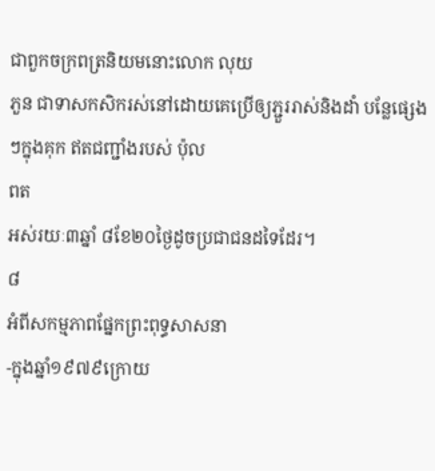ជាពួកចក្រពត្រនិយមនោះលោក លុយ
ភួន ជាទាសកសិករស់នៅដោយគេប្រើឲ្យភ្ជួររាស់និងដាំ បន្លែផ្សេងៗក្នុងគុក ឥតជញ្ជាំងរបស់ ប៉ុល
ពត
អស់រយៈ៣ឆ្នាំ ៨ខែ២០ថ្ងៃដូចប្រជាជនដទៃដែរ។
៨
អំពីសកម្មភាពផ្នែកព្រះពុទ្ធសាសនា
-ក្នុងឆ្នាំ១៩៧៩ក្រោយ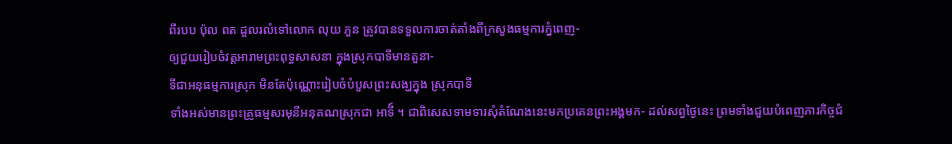ពីរបប ប៉ុល ពត ដួលរលំទៅលោក លុយ ភួន ត្រូវបានទទួលការចាត់តាំងពីក្រសួងធម្មការភ្នំពេញ-
ឲ្យជួយរៀបចំវត្តអារាមព្រះពុទ្ធសាសនា ក្នុងស្រុកបាទីមានតួនា-
ទីជាអនុធម្មការស្រុក មិនតែប៉ុណ្ណោះរៀបចំបំបួសព្រះសង្ឃក្នុង ស្រុកបាទី
ទាំងអស់មានព្រះគ្រូធម្មសរមុនីអនុគណស្រុកជា អាទី៍ ។ ជាពិសេសទាមទារសុំតំណែងនេះមកប្រគេនព្រះអង្គមក- ដល់សព្វថ្ងៃនេះ ព្រមទាំងជួយបំពេញភារកិច្ចជំ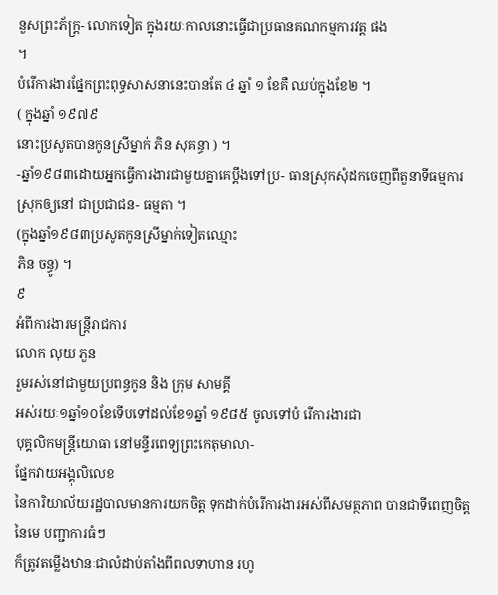នួសព្រះភ័ក្រ្ត- លោកទៀត ក្នុងរយៈកាលនោះធ្វើជាប្រធានគណកម្មការវត្ត ផង
។
បំរើការងារផ្នែកព្រះពុទ្ធសាសនានេះបានតែ ៤ ឆ្នាំ ១ ខែគឺ ឈប់ក្នុងខែ២ ។
( ក្នុងឆ្នាំ ១៩៧៩
នោះប្រសូតបានកូនស្រីម្នាក់ ភិន សុគន្ធា ) ។
-ឆ្នាំ១៩៨៣ដោយអ្នកធ្វើការងារជាមួយគ្នាគេប្តឹងទៅប្រ- ធានស្រុកសុំដកចេញពីតួនាទីធម្មការស្រុកឲ្យនៅ ជាប្រជាជន- ធម្មតា ។
(ក្នុងឆ្នាំ១៩៨៣ប្រសូតកូនស្រីម្នាក់ទៀតឈ្មោះ
ភិន ចន្ធូ) ។
៩
អំពីការងារមន្ត្រីរាជការ
លោក លុយ ភួន
រួមរស់នៅជាមួយប្រពន្ធកូន និង ក្រុម សាមគ្គី
អស់រយៈ១ឆ្នាំ១០ខែទើបទៅដល់ខែ១ឆ្នាំ ១៩៨៥ ចូលទៅបំ រើការងារជា
បុគ្គលិកមន្ត្រីយោធា នៅមន្ទីរពេទ្យព្រះកេតុមាលា-
ផ្នែកវាយអង្គុលិលេខ
នៃការិយាល័យរដ្ឋបាលមានការយកចិត្ត ទុកដាក់បំរើការងារអស់ពីសមត្ថភាព បានជាទីពេញចិត្តនៃមេ បញ្ជាការធំៗ
ក៏ត្រូវតម្លើងឋានៈជាលំដាប់តាំងពីពលទាហាន រហូ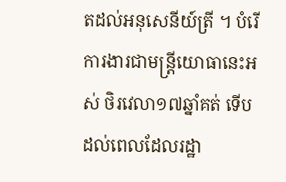តដល់អនុសេនីយ៍ត្រី ។ បំរើការងារជាមន្ត្រីយោធានេះអស់ ថិរវេលា១៧ឆ្នាំគត់ ទើបដល់ពេលដែលរដ្ឋា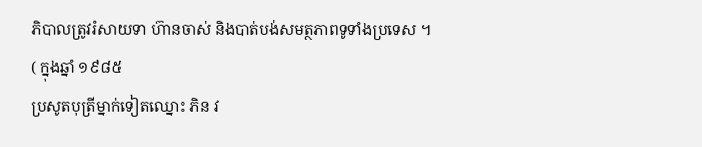ភិបាលត្រូវរំសាយទា ហ៊ានចាស់ និងបាត់បង់សមត្ថភាពទូទាំងប្រទេស ។
( ក្នុងឆ្នាំ ១៩៨៥
ប្រសូតបុត្រីម្នាក់ទៀតឈ្នោះ ភិន វ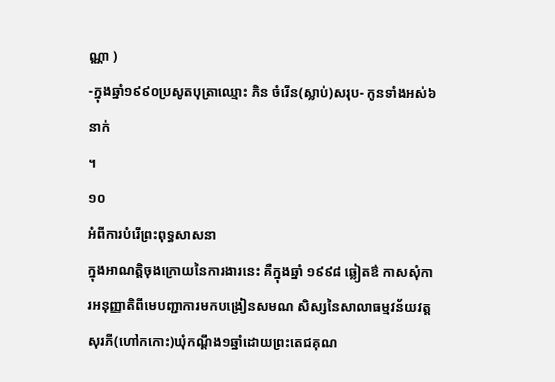ណ្ណា )
-ក្នុងឆ្នាំ១៩៩០ប្រសូតបុត្រាឈ្មោះ ភិន ចំរើន(ស្លាប់)សរុប- កូនទាំងអស់៦នាក់
។
១០
អំពីការបំរើព្រះពុទ្ធសាសនា
ក្នុងអាណត្តិចុងក្រោយនៃការងារនេះ គឺក្នុងឆ្នាំ ១៩៩៨ ឆ្លៀតឳ កាសសុំការអនុញ្ញាតិពីមេបញ្ជាការមកបង្រៀនសមណ សិស្សនៃសាលាធម្មវន័យវត្តសុរភី(ហៅកកោះ)ឃុំកណ្តឹង១ឆ្នាំដោយព្រះតេជគុណ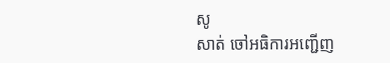សូ
សាត់ ចៅអធិការអញ្ជើញ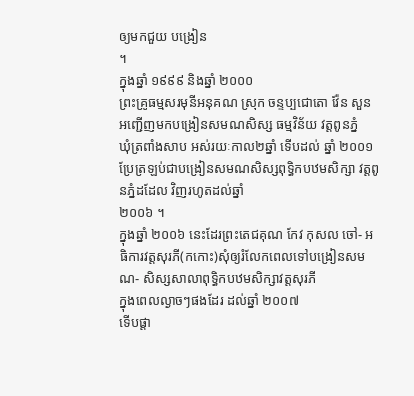ឲ្យមកជួយ បង្រៀន
។
ក្នុងឆ្នាំ ១៩៩៩ និងឆ្នាំ ២០០០
ព្រះគ្រូធម្មសរមុនីអនុគណ ស្រុក ចន្ទប្បជោតោ វ៉ែន សួន អញ្ជើញមកបង្រៀនសមណសិស្ស ធម្មវិន័យ វត្តពូនភ្នំ
ឃុំត្រពាំងសាប អស់រយៈកាល២ឆ្នាំ ទើបដល់ ឆ្នាំ ២០០១
ប្រែត្រឡប់ជាបង្រៀនសមណសិស្សពុទ្ធិកបឋមសិក្សា វត្តពូនភ្នំដដែល វិញរហូតដល់ឆ្នាំ
២០០៦ ។
ក្នុងឆ្នាំ ២០០៦ នេះដែរព្រះតេជគុណ កែវ កុសល ចៅ- អធិការវត្តសុរភី(កកោះ)សុំឲ្យរំលែកពេលទៅបង្រៀនសមណ- សិស្សសាលាពុទ្ធិកបឋមសិក្សាវត្តសុរភី
ក្នុងពេលល្ងាចៗផងដែរ ដល់ឆ្នាំ ២០០៧
ទើបផ្តា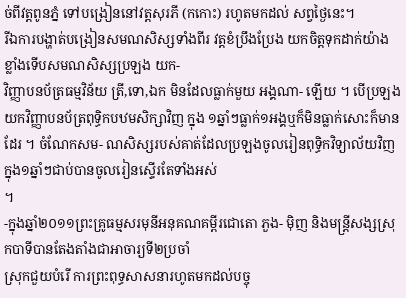ច់ពីវត្តពូនភ្នំ ទៅបង្រៀននៅវត្តសុរភី (កកោះ) រហូតមកដល់ សព្វថ្ងៃនេះ។
រីឯការបង្ហាត់បង្រៀនសមណសិស្សទាំងពីរ វត្តខំប្រឹងប្រែង យកចិត្តទុកដាក់យ៉ាងខ្លាំងទើបសមណសិស្សប្រឡង យក-
វិញ្ញាបនប័ត្រធម្មវិន័យ ត្រី,ទោ,ឯក មិនដែលធ្លាក់មួយ អង្គណា- ឡើយ ។ បើប្រឡងយកវិញ្ញាបនប័ត្រពុទ្ធិកបឋមសិក្សាវិញ ក្នុង ១ឆ្នាំៗធ្លាក់១អង្គឬក៏មិនធ្លាក់សោះក៏មានដែរ ។ ចំណែកសម- ណសិស្សរបស់គាត់ដែលប្រឡងចូលរៀនពុទ្ធិកវិទ្យាល័យវិញក្នុង១ឆ្នាំៗជាប់បានចូលរៀនស្ទើរតែទាំងអស់
។
-ក្នុងឆ្នាំ២០១១ព្រះគ្រូធម្មសរមុនីអនុគណគម្ពីរជោតោ ភួង- ម៉ិញ និងមន្រ្តីសង្សស្រុកបាទីបានតែងតាំងជាអាចារ្យទី២ប្រចាំ
ស្រុកជួយបំរើ ការព្រះពុទ្ធសាសនារហូតមកដល់បច្ចុ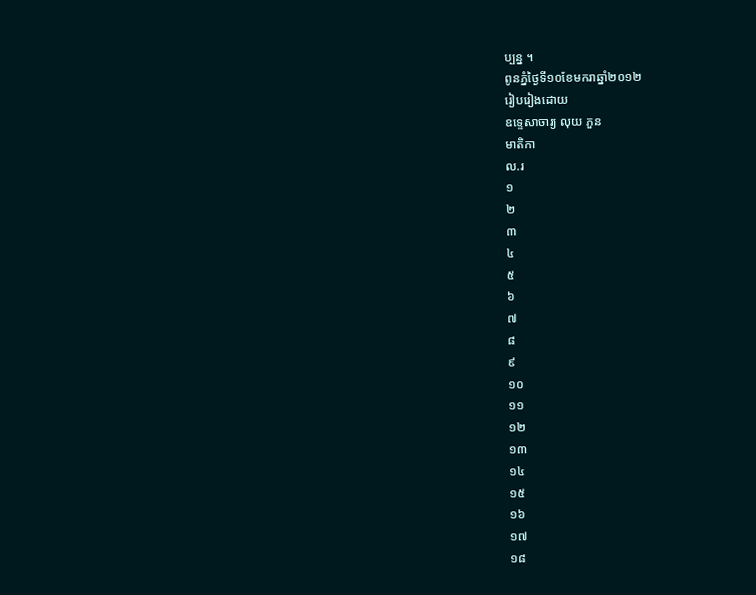ប្បន្ន ។
ពូនភ្នំថ្ងៃទី១០ខែមករាឆ្នាំ២០១២
រៀបរៀងដោយ
ឧទ្ទេសាចារ្យ លុយ ភួន
មាតិកា
ល.រ
១
២
៣
៤
៥
៦
៧
៨
៩
១០
១១
១២
១៣
១៤
១៥
១៦
១៧
១៨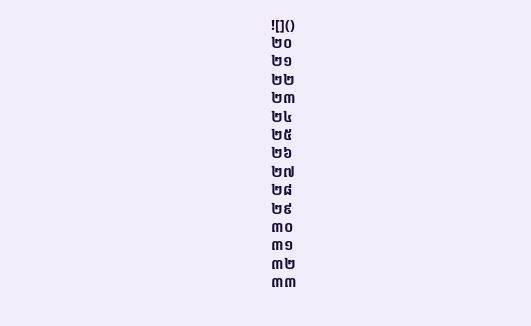![]()
២០
២១
២២
២៣
២៤
២៥
២៦
២៧
២៨
២៩
៣០
៣១
៣២
៣៣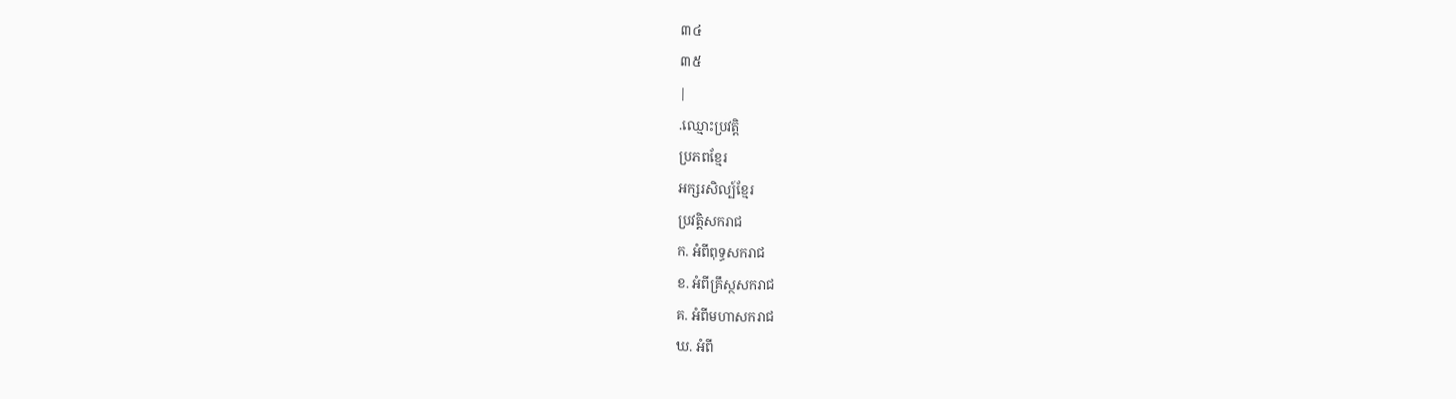៣៤
៣៥
|
.ឈ្មោះប្រវត្តិ
ប្រភពខ្មែរ
អក្សរសិល្ប៍ខ្មែរ
ប្រវត្តិសករាជ
ក. អំពីពុទ្ធសករាជ
ខ. អំពីគ្រឹស្ថសករាជ
គ. អំពីមហាសករាជ
ឃ. អំពី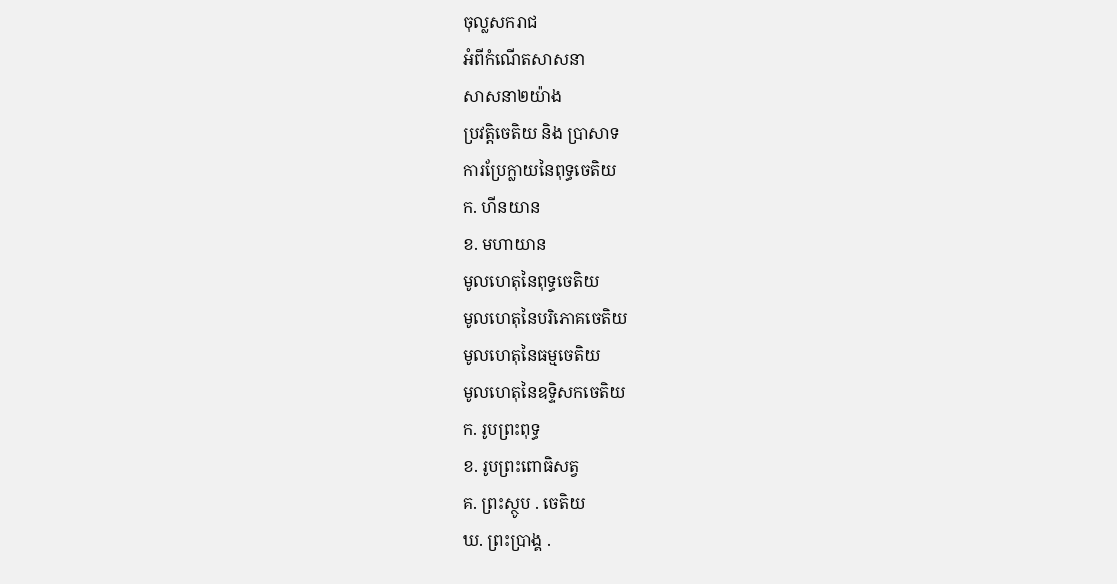ចុល្លសករាជ
អំពីកំណើតសាសនា
សាសនា២យ៉ាង
ប្រវត្តិចេតិយ និង បា្រសាទ
ការប្រែក្លាយនៃពុទ្ធចេតិយ
ក. ហីនយាន
ខ. មហាយាន
មូលហេតុនៃពុទ្ធចេតិយ
មូលហេតុនៃបរិភោគចេតិយ
មូលហេតុនៃធម្មចេតិយ
មូលហេតុនៃឧទ្ទិសកចេតិយ
ក. រូបព្រះពុទ្ធ
ខ. រូបព្រះពោធិសត្វ
គ. ព្រះស្ថូប . ចេតិយ
ឃ. ព្រះបា្រង្គ .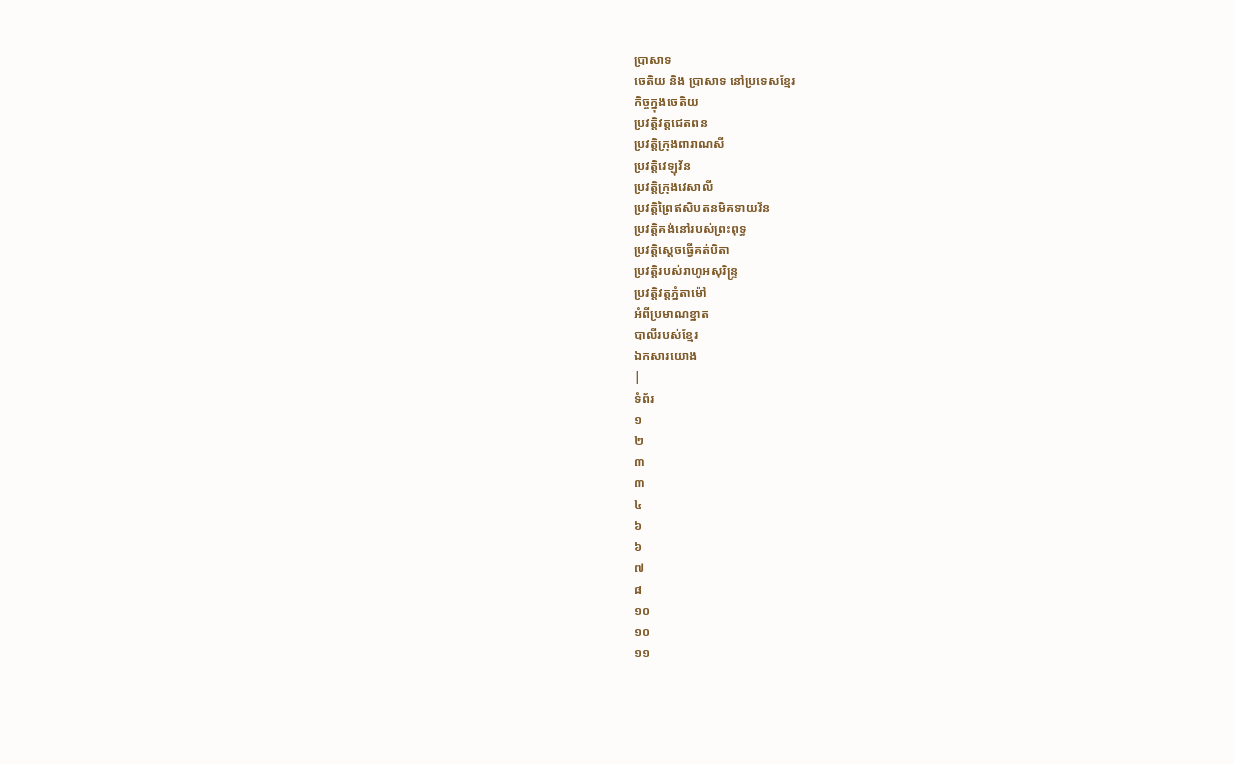បា្រសាទ
ចេតិយ និង បា្រសាទ នៅប្រទេសខ្មែរ
កិច្ចក្នុងចេតិយ
ប្រវត្តិវត្តជេតពន
ប្រវត្តិក្រុងពារាណសី
ប្រវត្តិវេឡុវ័ន
ប្រវត្តិក្រុងវេសាលី
ប្រវត្តិព្រៃឥសិបតនមិគទាយវ័ន
ប្រវត្តិគង់នៅរបស់ព្រះពុទ្ធ
ប្រវត្តិស្ដេចធ្វើគត់បិតា
ប្រវត្តិរបស់រាហូអសុរិន្រ្ទ
ប្រវត្តិវត្តភ្នំតាម៉ៅ
អំពីប្រមាណខ្នាត
បាលីរបស់ខ្មែរ
ឯកសារយោង
|
ទំព័រ
១
២
៣
៣
៤
៦
៦
៧
៨
១០
១០
១១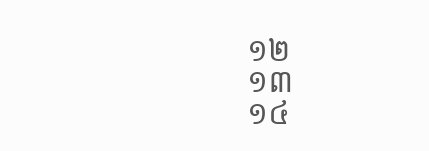១២
១៣
១៤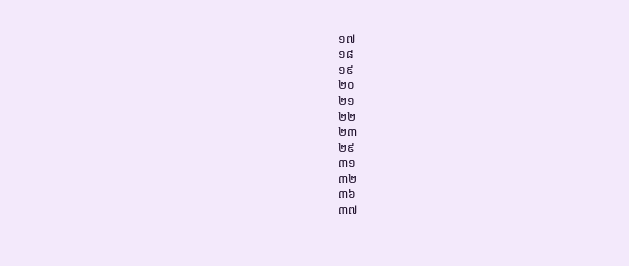១៧
១៨
១៩
២០
២១
២២
២៣
២៩
៣១
៣២
៣៦
៣៧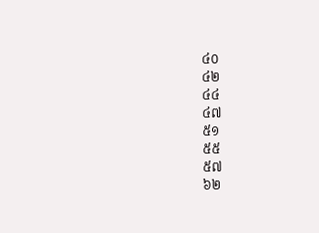៤០
៤២
៤៤
៤៧
៥១
៥៥
៥៧
៦២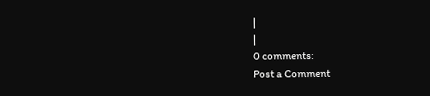|
|
0 comments:
Post a Comment